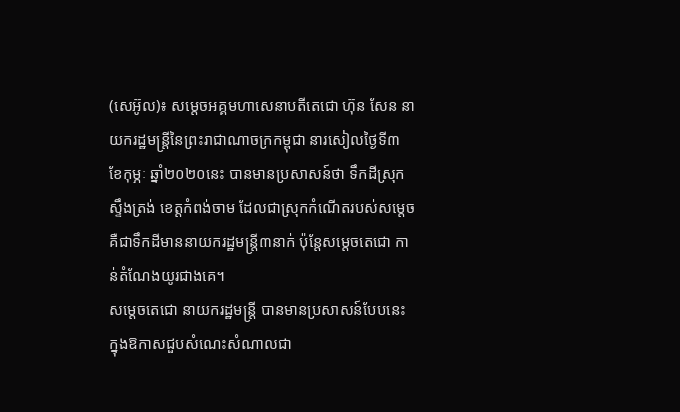(សេអ៊ូល)៖ សម្តេចអគ្គមហាសេនាបតីតេជោ ហ៊ុន សែន នាយករដ្ឋមន្ត្រីនៃព្រះរាជាណាចក្រកម្ពុជា នារសៀលថ្ងៃទី៣ ខែកុម្ភៈ ឆ្នាំ២០២០នេះ បានមានប្រសាសន៍ថា ទឹកដីស្រុកស្ទឹងត្រង់ ខេត្តកំពង់ចាម ដែលជាស្រុកកំណើតរបស់សម្តេច គឺជាទឹកដីមាននាយករដ្ឋមន្ត្រី៣នាក់ ប៉ុន្តែសម្តេចតេជោ កាន់តំណែងយូរជាងគេ។
សម្តេចតេជោ នាយករដ្ឋមន្ត្រី បានមានប្រសាសន៍បែបនេះ ក្នុងឱកាសជួបសំណេះសំណាលជា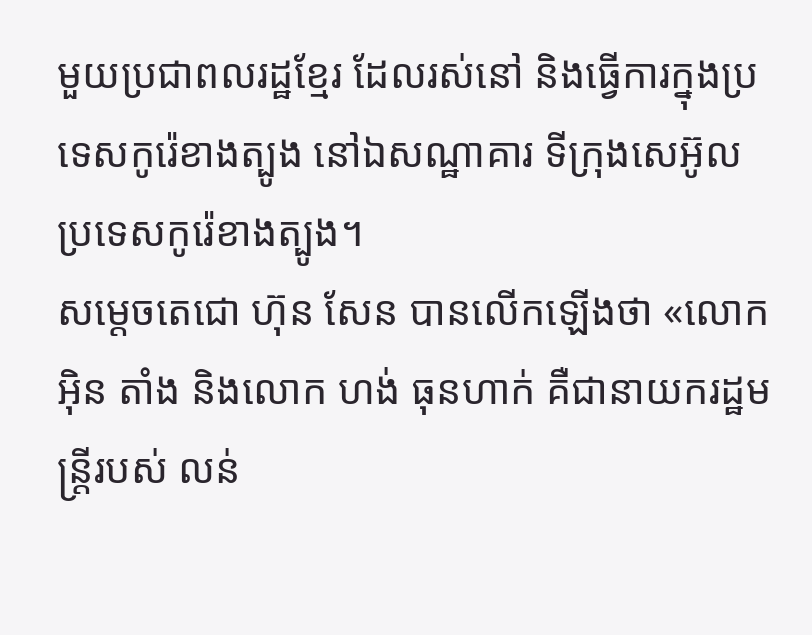មួយប្រជាពលរដ្ឋខ្មែរ ដែលរស់នៅ និងធ្វើការក្នុងប្រទេសកូរ៉េខាងត្បូង នៅឯសណ្ឋាគារ ទីក្រុងសេអ៊ូល ប្រទេសកូរ៉េខាងត្បូង។
សម្តេចតេជោ ហ៊ុន សែន បានលើកឡើងថា «លោកអ៊ិន តាំង និងលោក ហង់ ធុនហាក់ គឺជានាយករដ្ឋមន្ត្រីរបស់ លន់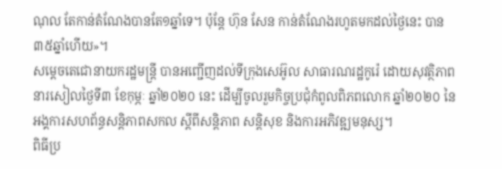ណុល តែកាន់តំណែងបានតែ១ឆ្នាំទេ។ ប៉ុន្តែ ហ៊ុន សែន កាន់តំណែងរហូតមកដល់ថ្ងៃនេះ បាន៣៥ឆ្នាំហើយ»។
សម្តេចតេជោនាយករដ្ឋមន្ត្រី បានអញ្ជើញដល់ទីក្រុងសេអ៊ូល សាធារណរដ្ឋកូរ៉េ ដោយសុវត្ថិភាព នារសៀលថ្ងៃទី៣ ខែកុម្ភៈ ឆ្នាំ២០២០ នេះ ដើម្បីចូលរួមកិច្ចប្រជុំកំពូលពិភពលោក ឆ្នាំ២០២០ នៃអង្គការសហព័ន្ធសន្តិភាពសកល ស្តីពីសន្តិភាព សន្តិសុខ និងការអភិវឌ្ឍមនុស្ស។
ពិធីប្រ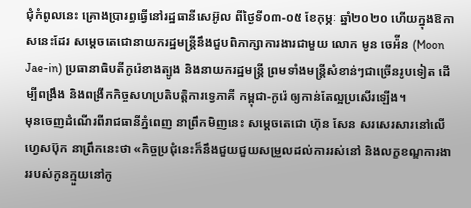ជុំកំពូលនេះ គ្រោងប្រារព្ធធ្វើនៅរដ្ឋធានីសេអ៊ូល ពីថ្ងៃទី០៣-០៥ ខែកុម្ភៈ ឆ្នាំ២០២០ ហើយក្នុងឱកាសនេះដែរ សម្តេចតេជោនាយករដ្ឋមន្ត្រីនឹងជួបពិភាក្សាការងារជាមួយ លោក មូន ចេអ៉ីន (Moon Jae-in) ប្រធានាធិបតីកូរ៉េខាងត្បូង និងនាយករដ្ឋមន្រ្តី ព្រមទាំងមន្រ្តីសំខាន់ៗជាច្រើនរូបទៀត ដើម្បីពង្រឹង និងពង្រីកកិច្ចសហប្រតិបត្តិការទ្វេភាគី កម្ពុជា-កូរ៉េ ឲ្យកាន់តែល្អប្រសើរឡើង។
មុនចេញដំណើរពីរាជធានីភ្នំពេញ នាព្រឹកមិញនេះ សម្តេចតេជោ ហ៊ុន សែន សរសេរសារនៅលើហ្វេសប៊ុក នាព្រឹកនេះថា «កិច្ចប្រជុំនេះក៏នឹងជួយជួយសម្រួលដល់ការរស់នៅ និងលក្ខខណ្ឌការងាររបស់កូនក្មួយនៅកូ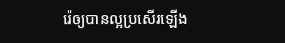រ៉េឲ្យបានល្អប្រសើរឡើង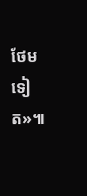ថែមទៀត»៕